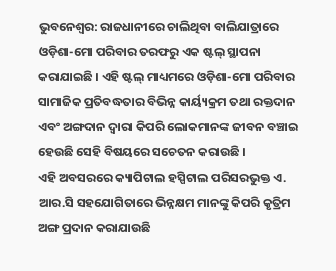ଭୁବନେଶ୍ଵର: ରାଜଧାନୀରେ ଚାଲିଥିବା ବାଲିଯାତ୍ରାରେ ଓଡ଼ିଶା-ମୋ ପରିବାର ତରଫରୁ ଏକ ଷ୍ଟଲ୍ ସ୍ଥାପନା କରାଯାଇଛି । ଏହି ଷ୍ଟଲ୍ ମାଧ୍ୟମରେ ଓଡ଼ିଶା-ମୋ ପରିବାର ସାମାଜିକ ପ୍ରତିବଦ୍ଧତାର ବିଭିନ୍ନ କାର୍ୟ୍ୟକ୍ରମ ତଥା ରକ୍ତଦାନ ଏବଂ ଅଙ୍ଗଦାନ ଦ୍ୱାରା କିପରି ଲୋକମାନଙ୍କ ଜୀବନ ବଞ୍ଚାଇ ହେଉଛି ସେହି ବିଷୟରେ ସଚେତନ କରାଉଛି ।
ଏହି ଅବସରରେ କ୍ୟାପିଟାଲ ହସ୍ପିଟାଲ ପରିସରଭୁକ୍ତ ଏ. ଆର.ସି ସହଯୋଗିତାରେ ଭିନ୍ନକ୍ଷମ ମାନଙ୍କୁ କିପରି କୃତ୍ରିମ ଅଙ୍ଗ ପ୍ରଦାନ କରାଯାଉଛି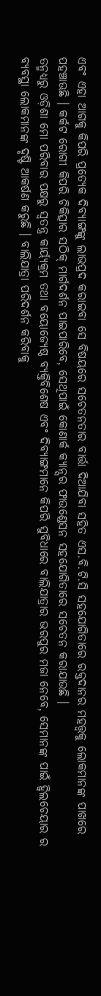ଏବଂ ଏହା ଆଗକୁ କିପରି ପ୍ରତ୍ୟେକ ଦିବ୍ୟାଙ୍ଗଙ୍କୁ ଲାଭପ୍ରଦ କରାଇବା ସେ ବିଷୟରେ ସଚେତନତାର ବାର୍ତ୍ତା ଦିଆଯିବା ସହିତ ଏସ.ବି.ଟି.ସି ସହଯୋଗିତାରେ ରକ୍ତଦାନର ମହତ୍ତ୍ଵକୁ ଲୋକମାନଙ୍କ ପାଖରେ ପହଞ୍ଚାଊଛି । କର୍କଟ ରୋଗୀ କିପରି ଚିକିତ୍ସାର ସଠିକ୍ ମାର୍ଗଦର୍ଶନ ପାଇପାରିବେ, ସେଥିପାଇଁ କୋଣାର୍କ କ୍ୟାନ୍ସର ଫାଉଣ୍ଡେସନ ସହଯୋଗିତାରେ ସଚେତନ କରାଯାଉଛି ।
ତନ୍ମଧ୍ୟରୁ ଓଡ଼ିଶା ମୋ ପରିବାର ପକ୍ଷରୁ ସ୍ଵତନ୍ତ୍ର କାର୍ୟ୍ୟକ୍ରମ ତଥା ବୟୋଜ୍ୟେଷ୍ଠ ବ୍ୟକ୍ତିବିଶେଷ ଏବଂ ଦିବ୍ୟାଙ୍ଗମାନେ କିପରି ସୁବିଧାରେ ବାଲିଯାତ୍ରାର ଭରପୁର ମଜା ନେବେ, ସେମାନଙ୍କ ପାଇଁ ହ୍ଵିଲଚେୟାର ର ବ୍ୟବସ୍ଥା ଲୋକମାନଙ୍କ ଦୃଷ୍ଟି ଆକର୍ଷଣ କରୁଛି । ବାଲିଯାତ୍ରା ପରିଦର୍ଶନ କରିବାକୁ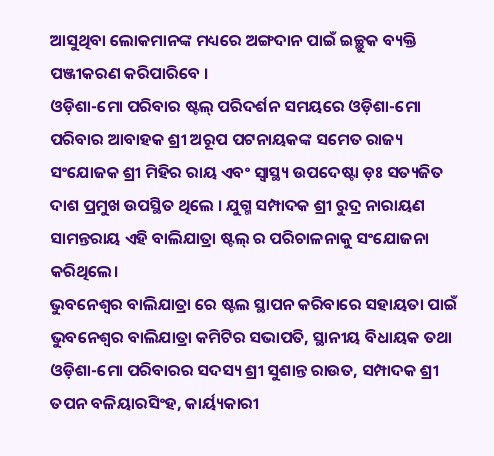ଆସୁଥିବା ଲୋକମାନଙ୍କ ମଧ୍ୟରେ ଅଙ୍ଗଦାନ ପାଇଁ ଇଚ୍ଛୁକ ବ୍ୟକ୍ତି ପଞ୍ଜୀକରଣ କରିପାରିବେ ।
ଓଡ଼ିଶା-ମୋ ପରିବାର ଷ୍ଟଲ୍ ପରିଦର୍ଶନ ସମୟରେ ଓଡ଼ିଶା-ମୋ ପରିବାର ଆବାହକ ଶ୍ରୀ ଅରୂପ ପଟନାୟକଙ୍କ ସମେତ ରାଜ୍ୟ ସଂଯୋଜକ ଶ୍ରୀ ମିହିର ରାୟ ଏବଂ ସ୍ୱାସ୍ଥ୍ୟ ଉପଦେଷ୍ଟା ଡ଼ଃ ସତ୍ୟଜିତ ଦାଶ ପ୍ରମୁଖ ଉପସ୍ଥିତ ଥିଲେ । ଯୁଗ୍ମ ସମ୍ପାଦକ ଶ୍ରୀ ରୁଦ୍ର ନାରାୟଣ ସାମନ୍ତରାୟ ଏହି ବାଲିଯାତ୍ରା ଷ୍ଟଲ୍ ର ପରିଚାଳନାକୁ ସଂଯୋଜନା କରିଥିଲେ।
ଭୁବନେଶ୍ବର ବାଲିଯାତ୍ରା ରେ ଷ୍ଟଲ ସ୍ଥାପନ କରିବାରେ ସହାୟତା ପାଇଁ ଭୁବନେଶ୍ବର ବାଲିଯାତ୍ରା କମିଟିର ସଭାପତି, ସ୍ଥାନୀୟ ବିଧାୟକ ତଥା ଓଡ଼ିଶା-ମୋ ପରିବାରର ସଦସ୍ୟ ଶ୍ରୀ ସୁଶାନ୍ତ ରାଉତ, ସମ୍ପାଦକ ଶ୍ରୀ ତପନ ବଳିୟାରସିଂହ, କାର୍ୟ୍ୟକାରୀ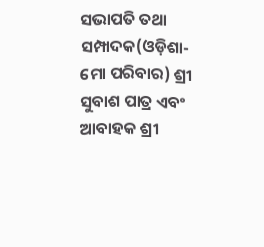ସଭାପତି ତଥା ସମ୍ପାଦକ(ଓଡ଼ିଶା-ମୋ ପରିବାର) ଶ୍ରୀ ସୁବାଶ ପାତ୍ର ଏବଂ ଆବାହକ ଶ୍ରୀ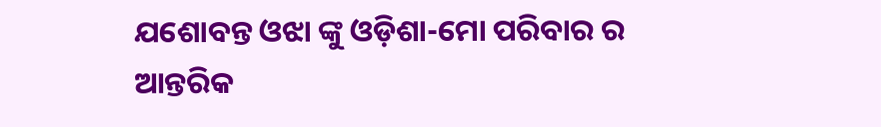ଯଶୋବନ୍ତ ଓଝା ଙ୍କୁ ଓଡ଼ିଶା-ମୋ ପରିବାର ର ଆନ୍ତରିକ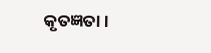କୃତଜ୍ଞତା ।